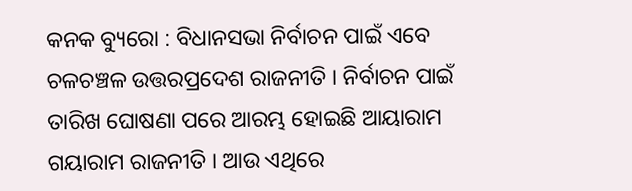କନକ ବ୍ୟୁରୋ : ବିଧାନସଭା ନିର୍ବାଚନ ପାଇଁ ଏବେ ଚଳଚଞ୍ଚଳ ଉତ୍ତରପ୍ରଦେଶ ରାଜନୀତି । ନିର୍ବାଚନ ପାଇଁ ତାରିଖ ଘୋଷଣା ପରେ ଆରମ୍ଭ ହୋଇଛି ଆୟାରାମ ଗୟାରାମ ରାଜନୀତି । ଆଉ ଏଥିରେ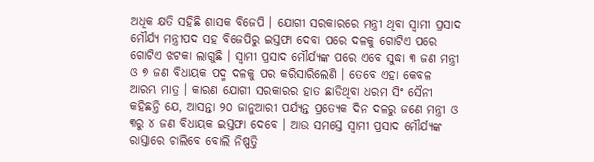ଅଧିକ କ୍ଷତି ସହିଛି ଶାସକ ବିଜେପି । ଯୋଗୀ ସରକାରରେ ମନ୍ତ୍ରୀ ଥିବା ସ୍ୱାମୀ ପ୍ରସାଦ ମୌର୍ଯ୍ୟ ମନ୍ତ୍ରୀପଦ ସହ ବିଜେପିରୁ ଇସ୍ତଫା ଦେବା ପରେ ଦଳକୁ ଗୋଟିଏ ପରେ ଗୋଟିଏ ଝଟକା ଲାଗୁଛି । ସ୍ୱାମୀ ପ୍ରସାଦ ମୌର୍ଯ୍ୟଙ୍କ ପରେ ଏବେ ସୁଦ୍ଧା ୩ ଜଣ ମନ୍ତ୍ରୀ ଓ ୭ ଜଣ ବିଧାୟକ ପଦ୍ମ ଦଳକୁ ପର କରିସାରିଲେଣି । ତେବେ ଏହା କେବଳ ଆରମ୍ଭ ମାତ୍ର । କାରଣ ଯୋଗୀ ସରକାରର ହାତ ଛାଡିଥିବା ଧରମ ସିଂ ସୈନୀ କହିଛନ୍ତି ଯେ, ଆସନ୍ତା ୨୦ ଜାନୁଆରୀ ପର୍ଯ୍ୟନ୍ତ ପ୍ରତ୍ୟେକ ଦିନ ଦଳରୁ ଜଣେ ମନ୍ତ୍ରୀ ଓ ୩ରୁ ୪ ଜଣ ବିଧାୟକ ଇସ୍ତଫା ଦେବେ । ଆଉ ସମସ୍ତେ ସ୍ୱାମୀ ପ୍ରସାଦ ମୌର୍ଯ୍ୟଙ୍କ ରାସ୍ତାରେ ଚାଲିବେ ବୋଲି ନିଷ୍ପତ୍ତି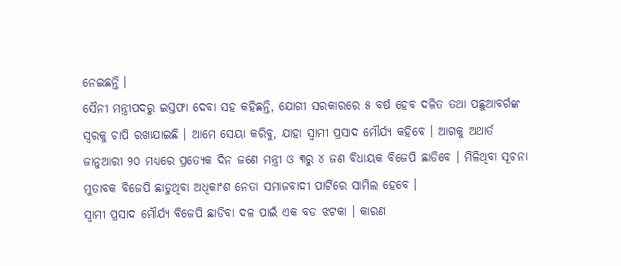ନେଇଛନ୍ତି ।
ସୈନୀ ମନ୍ତ୍ରୀପଦରୁ ଇସ୍ତଫା ଦେବା ସହ କହିଛନ୍ତି, ଯୋଗୀ ସରକାରରେ ୫ ବର୍ଷ ହେବ ଦଳିତ ତଥା ପଛୁଆବର୍ଗଙ୍କ ସ୍ୱରକୁ ଚାପି ରଖାଯାଇଛି । ଆମେ ସେୟା କରିବୁ, ଯାହା ସ୍ୱାମୀ ପ୍ରସାଦ ମୌର୍ଯ୍ୟ କହିବେ । ଆଗକୁ ଅଥାର୍ତ ଜାନୁଆରୀ ୨୦ ମଧ୍ୟରେ ପ୍ରତ୍ୟେକ ଦିନ ଜଣେ ମନ୍ତ୍ରୀ ଓ ୩ରୁ ୪ ଜଣ ବିଧାୟକ ବିଜେପି ଛାଡିବେ । ମିଳିଥିବା ସୂଚନା ମୁତାବକ ବିଜେପି ଛାଡୁଥିବା ଅଧିକାଂଶ ନେତା ସମାଜବାଦୀ ପାର୍ଟିରେ ସାମିଲ ହେବେ ।
ସ୍ୱାମୀ ପ୍ରସାଦ ମୌର୍ଯ୍ୟ ବିଜେପି ଛାଡିବା ଦଳ ପାଇଁ ଏକ ବଡ ଝଟକା । କାରଣ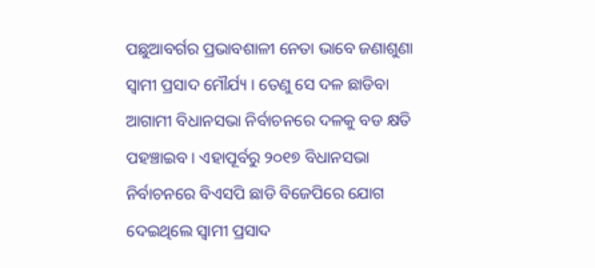ପଛୁଆବର୍ଗର ପ୍ରଭାବଶାଳୀ ନେତା ଭାବେ ଜଣାଶୁଣା ସ୍ୱାମୀ ପ୍ରସାଦ ମୌର୍ଯ୍ୟ । ତେଣୁ ସେ ଦଳ ଛାଡିବା ଆଗାମୀ ବିଧାନସଭା ନିର୍ବାଚନରେ ଦଳକୁ ବଡ କ୍ଷତି ପହଞ୍ଚାଇବ । ଏହାପୂର୍ବରୁ ୨୦୧୭ ବିଧାନସଭା ନିର୍ବାଚନରେ ବିଏସପି ଛାଡି ବିଜେପିରେ ଯୋଗ ଦେଇଥିଲେ ସ୍ୱାମୀ ପ୍ରସାଦ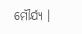ମୌର୍ଯ୍ୟ ।